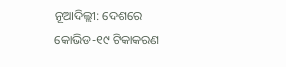ନୂଆଦିଲ୍ଲୀ: ଦେଶରେ କୋଭିଡ-୧୯ ଟିକାକରଣ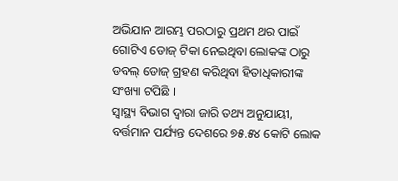ଅଭିଯାନ ଆରମ୍ଭ ପରଠାରୁ ପ୍ରଥମ ଥର ପାଇଁ ଗୋଟିଏ ଡୋଜ୍ ଟିକା ନେଇଥିବା ଲୋକଙ୍କ ଠାରୁ ଡବଲ୍ ଡୋଜ୍ ଗ୍ରହଣ କରିଥିବା ହିତାଧିକାରୀଙ୍କ ସଂଖ୍ୟା ଟପିଛି ।
ସ୍ୱାସ୍ଥ୍ୟ ବିଭାଗ ଦ୍ୱାରା ଜାରି ତଥ୍ୟ ଅନୁଯାୟୀ, ବର୍ତ୍ତମାନ ପର୍ଯ୍ୟନ୍ତ ଦେଶରେ ୭୫.୫୪ କୋଟି ଲୋକ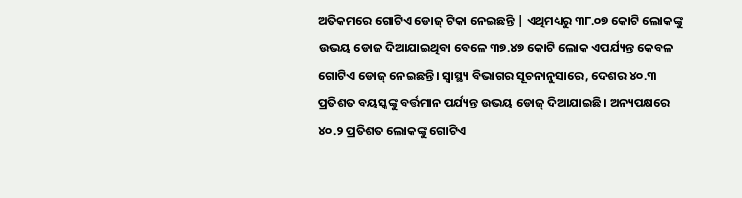ଅତିକମରେ ଗୋଟିଏ ଡୋଜ୍ ଟିକା ନେଇଛନ୍ତି | ଏଥିମଧ୍ୟରୁ ୩୮.୦୭ କୋଟି ଲୋକଙ୍କୁ ଉଭୟ ଡୋଜ ଦିଆଯାଇଥିବା ବେଳେ ୩୭.୪୭ କୋଟି ଲୋକ ଏପର୍ଯ୍ୟନ୍ତ କେବଳ ଗୋଟିଏ ଡୋଜ୍ ନେଇଛନ୍ତି। ସ୍ୱାସ୍ଥ୍ୟ ବିଭାଗର ସୂଚନାନୁସାରେ, ଦେଶର ୪୦.୩ ପ୍ରତିଶତ ବୟସ୍କଙ୍କୁ ବର୍ତ୍ତମାନ ପର୍ଯ୍ୟନ୍ତ ଉଭୟ ଡୋଜ୍ ଦିଆଯାଇଛି। ଅନ୍ୟପକ୍ଷରେ ୪୦.୨ ପ୍ରତିଶତ ଲୋକଙ୍କୁ ଗୋଟିଏ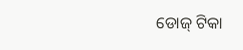ଡୋଜ୍ ଟିକା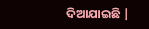ଦିଆଯାଇଛି |